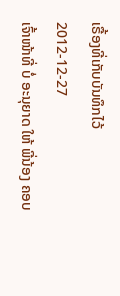ເຣື້ອງທີ່ເກັບບັນທຶກໄວ້
2012-12-27
ເຈົ້າໜ້າທີ່ ບໍ່ ອະນຸຍາດ ໃຫ້ ພີ່ນ້ອງ ຄອບ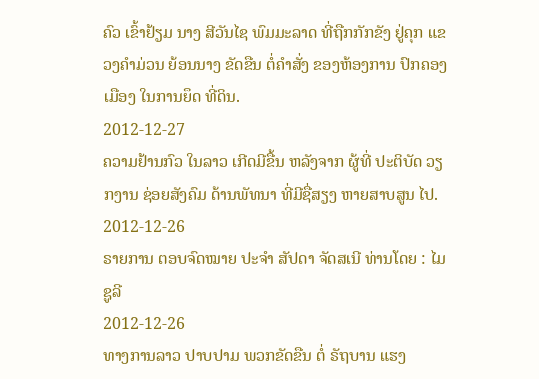ຄົວ ເຂົ້າຢ້ຽມ ນາງ ສີວັນໄຊ ພົມມະລາດ ທີ່ຖືກກັກຂັງ ຢູ່ຄຸກ ແຂວງຄຳມ່ວນ ຍ້ອນນາງ ຂັດຂືນ ຕໍ່ຄໍາສັ່ງ ຂອງຫ້ອງການ ປົກຄອງເມືອງ ໃນການຍຶດ ທີ່ດິນ.
2012-12-27
ຄວາມຢ້ານກົວ ໃນລາວ ເກີດມີຂື້ນ ຫລັງຈາກ ຜູ້ທີ່ ປະຕິບັດ ວຽກງານ ຊ່ອຍສັງຄົມ ດ້ານພັທນາ ທີ່ມີຊື່ສຽງ ຫາຍສາບສູນ ໄປ.
2012-12-26
ຣາຍການ ຕອບຈົດໝາຍ ປະຈຳ ສັປດາ ຈັດສເນີ ທ່ານໂດຍ : ໄມຊູລີ
2012-12-26
ທາງການລາວ ປາບປາມ ພວກຂັດຂືນ ຕໍ່ ຣັຖບານ ແຮງ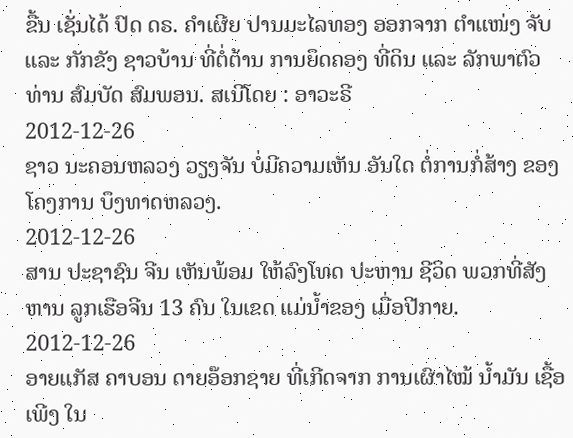ຂື້ນ ເຊັ່ນໄດ້ ປົດ ດຣ. ຄຳເຜີຍ ປານມະໄລທອງ ອອກຈາກ ຕຳແໜ່ງ ຈັບ ແລະ ກັກຂັງ ຊາວບ້ານ ທີ່ຕໍ່ຕ້ານ ການຍຶດຄອງ ທີ່ດິນ ແລະ ລັກພາຕົວ ທ່ານ ສົມບັດ ສົມພອນ. ສເນີໂດຍ : ອາວະຣີ
2012-12-26
ຊາວ ນະຄອນຫລວງ ວຽງຈັນ ບໍ່ມີຄວາມເຫັນ ອັນໃດ ຕໍ່ການກໍ່ສ້າງ ຂອງ ໂຄງການ ບຶງທາດຫລວງ.
2012-12-26
ສານ ປະຊາຊົນ ຈີນ ເຫັນພ້ອມ ໃຫ້ລົງໂທດ ປະຫານ ຊີວິດ ພວກທີ່ສັງຫານ ລູກເຮືອຈີນ 13 ຄົນ ໃນເຂດ ແມ່ນໍ້າຂອງ ເມື່ອປີກາຍ.
2012-12-26
ອາຍແກັສ ຄາບອນ ດາຍອ໊ອກຊາຍ ທີ່ເກີດຈາກ ການເຜົາໄໝ້ ນໍ້າມັນ ເຊື້ອເພີງ ໃນ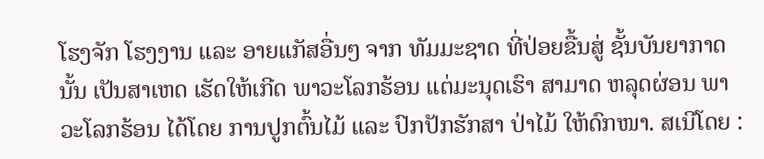ໂຮງຈັກ ໂຮງງານ ແລະ ອາຍແກັສອື່ນໆ ຈາກ ທັມມະຊາດ ທີ່ປ່ອຍຂື້ນສູ່ ຊັ້ນບັນຍາກາດ ນັ້ນ ເປັນສາເຫດ ເຮັດໃຫ້ເກີດ ພາວະໂລກຮ້ອນ ແຕ່ມະນຸດເຮົາ ສາມາດ ຫລຸດຜ່ອນ ພາວະໂລກຮ້ອນ ໄດ້ໂດຍ ການປູກຕົ້ນໄມ້ ແລະ ປົກປັກຮັກສາ ປ່າໄມ້ ໃຫ້ດົກໜາ. ສເນີໂດຍ :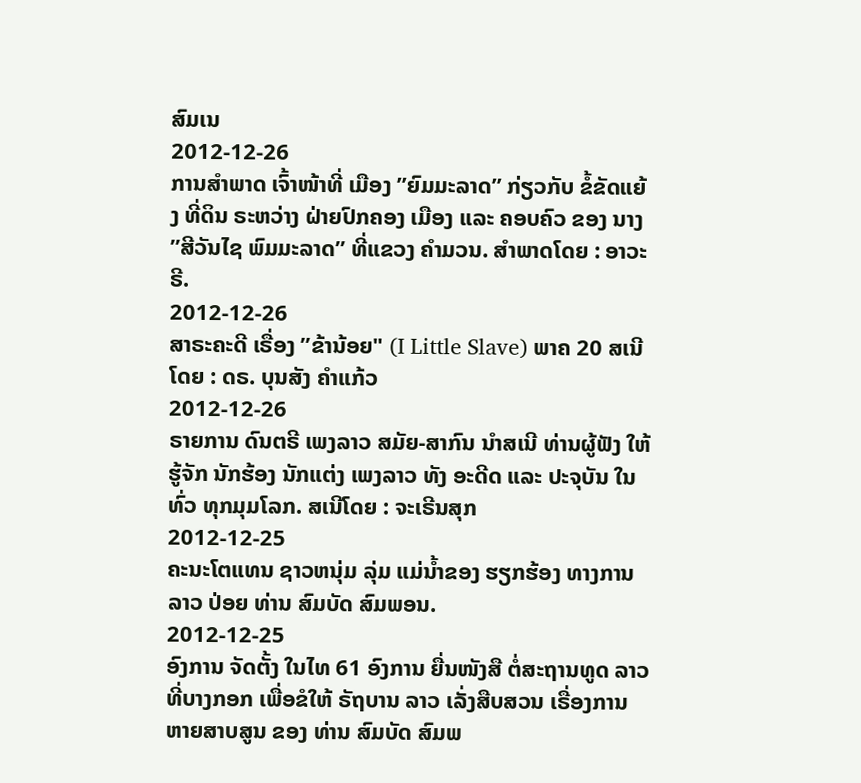ສົມເນ
2012-12-26
ການສຳພາດ ເຈົ້າໜ້າທີ່ ເມືອງ ”ຍົມມະລາດ” ກ່ຽວກັບ ຂໍ້ຂັດແຍ້ງ ທີ່ດິນ ຣະຫວ່າງ ຝ່າຍປົກຄອງ ເມືອງ ແລະ ຄອບຄົວ ຂອງ ນາງ ”ສີວັນໄຊ ພົມມະລາດ” ທີ່ແຂວງ ຄຳມວນ. ສຳພາດໂດຍ : ອາວະຣີ.
2012-12-26
ສາຣະຄະດີ ເຣື່ອງ ”ຂ້ານ້ອຍ" (I Little Slave) ພາຄ 20 ສເນີໂດຍ : ດຣ. ບຸນສັງ ຄຳແກ້ວ
2012-12-26
ຣາຍການ ດົນຕຣີ ເພງລາວ ສມັຍ-ສາກົນ ນໍາສເນີ ທ່ານຜູ້ຟັງ ໃຫ້ຮູ້ຈັກ ນັກຮ້ອງ ນັກແຕ່ງ ເພງລາວ ທັງ ອະດີດ ແລະ ປະຈຸບັນ ໃນທົ່ວ ທຸກມຸມໂລກ. ສເນີໂດຍ : ຈະເຣີນສຸກ
2012-12-25
ຄະນະໂຕແທນ ຊາວຫນຸ່ມ ລຸ່ມ ແມ່ນໍ້າຂອງ ຮຽກຮ້ອງ ທາງການລາວ ປ່ອຍ ທ່ານ ສົມບັດ ສົມພອນ.
2012-12-25
ອົງການ ຈັດຕັ້ງ ໃນໄທ 61 ອົງການ ຍື່ນໜັງສື ຕໍ່ສະຖານທູດ ລາວ ທີ່ບາງກອກ ເພື່ອຂໍໃຫ້ ຣັຖບານ ລາວ ເລັ່ງສືບສວນ ເຣື່ອງການ ຫາຍສາບສູນ ຂອງ ທ່ານ ສົມບັດ ສົມພ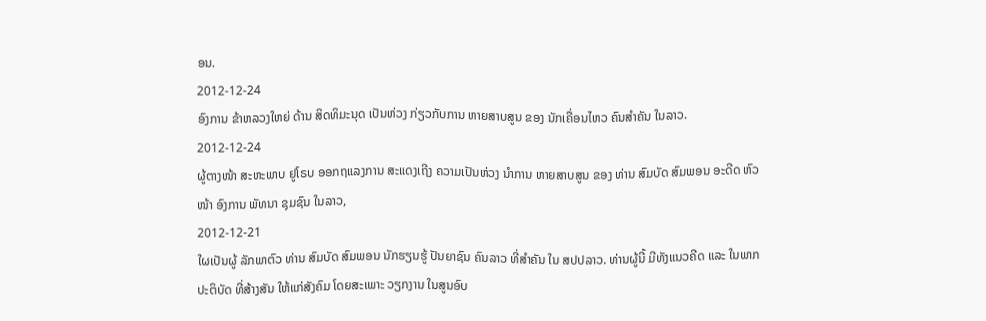ອນ.
2012-12-24
ອົງການ ຂ້າຫລວງໃຫຍ່ ດ້ານ ສິດທິມະນຸດ ເປັນຫ່ວງ ກ່ຽວກັບການ ຫາຍສາບສູນ ຂອງ ນັກເຄື່ອນໄຫວ ຄົນສຳຄັນ ໃນລາວ.
2012-12-24
ຜູ້ຕາງໜ້າ ສະຫະພາບ ຢູໂຣບ ອອກຖແລງການ ສະແດງເຖີງ ຄວາມເປັນຫ່ວງ ນໍາການ ຫາຍສາບສູນ ຂອງ ທ່ານ ສົມບັດ ສົມພອນ ອະດີດ ຫົວໜ້າ ອົງການ ພັທນາ ຊຸມຊົນ ໃນລາວ,
2012-12-21
ໃຜເປັນຜູ້ ລັກພາຕົວ ທ່ານ ສົມບັດ ສົມພອນ ນັກຮຽນຮູ້ ປັນຍາຊົນ ຄົນລາວ ທີ່ສຳຄັນ ໃນ ສປປລາວ. ທ່ານຜູ້ນີ້ ມີທັງແນວຄີດ ແລະ ໃນພາກ ປະຕິບັດ ທີ່ສ້າງສັນ ໃຫ້ແກ່ສັງຄົມ ໂດຍສະເພາະ ວຽກງານ ໃນສູນອົບ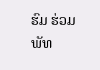ຮົມ ຮ່ວມພັທ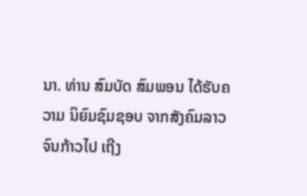ນາ. ທ່ານ ສົມບັດ ສົມພອນ ໄດ້ຮັບຄວາມ ນິຍົມຊົມຊອບ ຈາກສັງຄົມລາວ ຈົນກ້າວໄປ ເຖີງ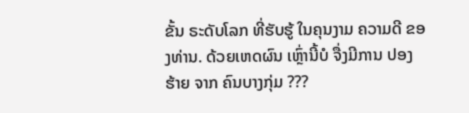ຂັ້ນ ຣະດັບໂລກ ທີ່ຮັບຮູ້ ໃນຄຸນງາມ ຄວາມດີ ຂອງທ່ານ. ດ້ວຍເຫດຜົນ ເຫຼົ່ານີ້ບໍ ຈື່ງມີການ ປອງຮ້າຍ ຈາກ ຄົນບາງກຸ່ມ ???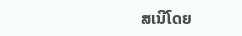ສເນີໂດຍ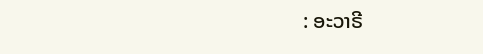: ອະວາຣີ